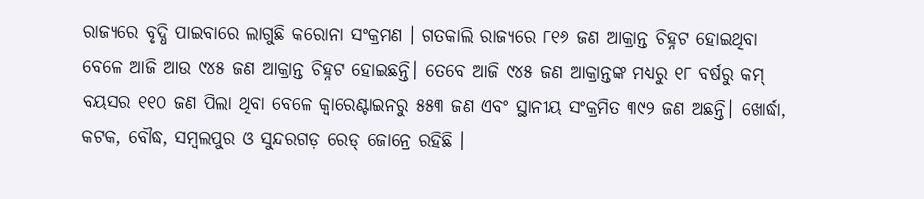ରାଜ୍ୟରେ ବୃଦ୍ଧି ପାଇବାରେ ଲାଗୁଛି କରୋନା ସଂକ୍ରମଣ । ଗତକାଲି ରାଜ୍ୟରେ ୮୧୬ ଜଣ ଆକ୍ରାନ୍ତ ଚିହ୍ନଟ ହୋଇଥିବା ବେଳେ ଆଜି ଆଉ ୯୪୫ ଜଣ ଆକ୍ରାନ୍ତ ଚିହ୍ନଟ ହୋଇଛନ୍ତି। ତେବେ ଆଜି ୯୪୫ ଜଣ ଆକ୍ରାନ୍ତଙ୍କ ମଧ୍ୟରୁ ୧୮ ବର୍ଷରୁ କମ୍ ବୟସର ୧୧୦ ଜଣ ପିଲା ଥିବା ବେଳେ କ୍ୱାରେଣ୍ଟାଇନରୁ ୫୫୩ ଜଣ ଏବଂ ସ୍ଥାନୀୟ ସଂକ୍ରମିତ ୩୯୨ ଜଣ ଅଛନ୍ତି। ଖୋର୍ଦ୍ଧା, କଟକ, ବୌଦ୍ଧ, ସମ୍ବଲପୁର ଓ ସୁନ୍ଦରଗଡ଼ ରେଡ୍ ଜୋନ୍ରେ ରହିଛି ।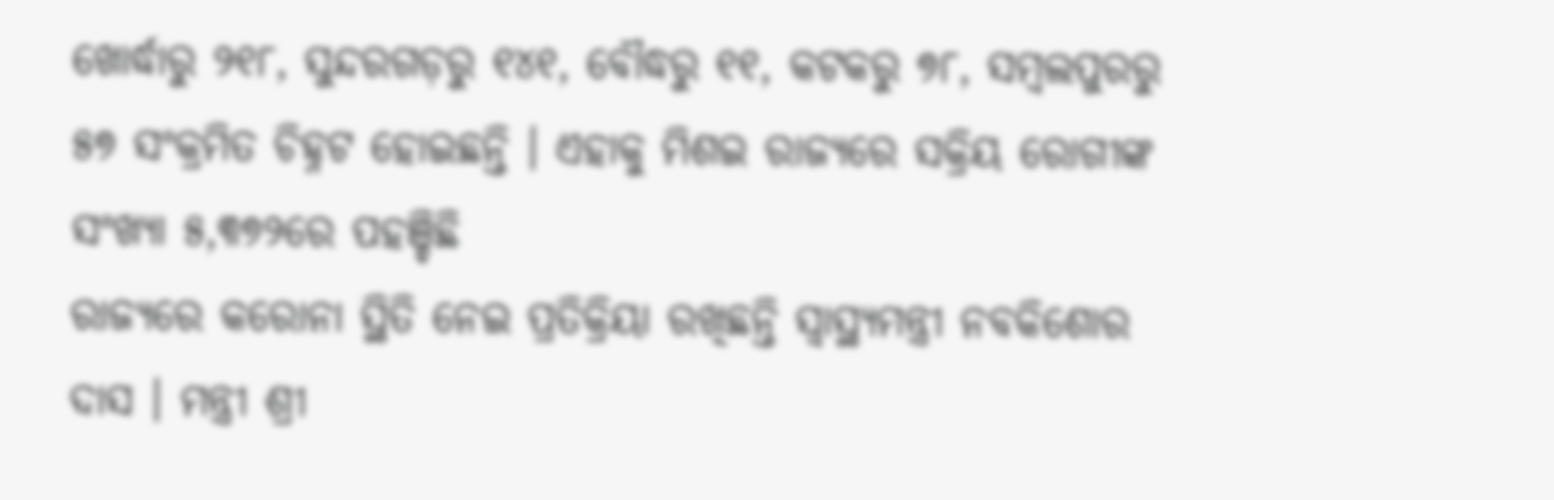ଖୋର୍ଦ୍ଧାରୁ ୨୧୮, ସୁନ୍ଦରଗଡ଼ରୁ ୧୪୧, ବୌଦ୍ଧରୁ ୧୧, କଟକରୁ ୭୮, ସମ୍ବଲପୁରରୁ ୫୭ ସଂକ୍ରମିତ ଚିହ୍ନଟ ହୋଇଛନ୍ତି । ଏହାକୁ ମିଶଇ ରାଜ୍ୟରେ ସକ୍ରିୟ ରୋଗୀଙ୍କ ସଂଖ୍ୟା ୫,୩୭୨ରେ ପହଞ୍ଚିଛି
ରାଜ୍ୟରେ କରୋନା ସ୍ଥିତି ନେଇ ପ୍ରତିକ୍ରିୟା ରଖିଛନ୍ତି ସ୍ୱାସ୍ଥ୍ୟମନ୍ତ୍ରୀ ନବକିଶୋର ଦାସ । ମନ୍ତ୍ରୀ ଶ୍ରୀ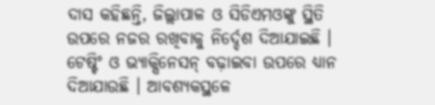ଦାସ କହିଛନ୍ତି, ଜିଲ୍ଲାପାଳ ଓ ସିଡିଏମଓଙ୍କୁ ସ୍ଥିତି ଉପରେ ନଜର ରଖିବାକୁ ନିର୍ଦ୍ଦେଶ ଦିଆଯାଇଛି । ଟେଷ୍ଟିଂ ଓ ଭ୍ୟାକ୍ସିନେସନ୍ ବଢ଼ାଇବା ଉପରେ ଧ୍ୟାନ ଦିଆଯାଉଛି । ଆବଶ୍ୟକସ୍ଥଳେ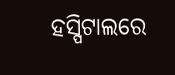ହସ୍ପିଟାଲରେ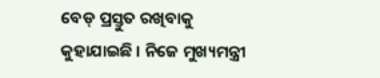ବେଡ୍ ପ୍ରସ୍ତୁତ ରଖିବାକୁ କୁହାଯାଇଛି । ନିଜେ ମୁଖ୍ୟମନ୍ତ୍ରୀ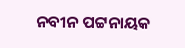ନବୀନ ପଟ୍ଟନାୟକ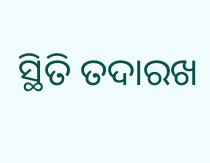ସ୍ଥିତି ତଦାରଖ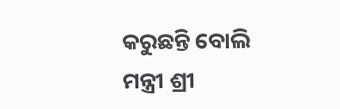କରୁଛନ୍ତି ବୋଲି ମନ୍ତ୍ରୀ ଶ୍ରୀ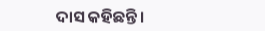ଦାସ କହିଛନ୍ତି ।